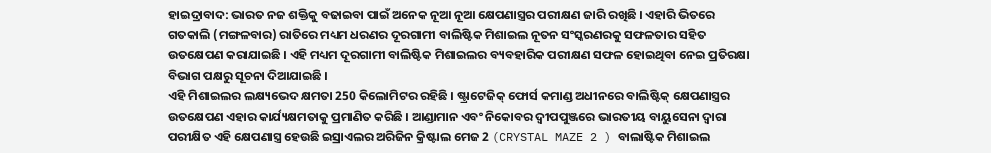ହାଇଦ୍ରାବାଦ: ଭାରତ ନଜ ଶକ୍ତିକୁ ବଢାଇବା ପାଇଁ ଅନେକ ନୂଆ ନୂଆ କ୍ଷେପଣାସ୍ତ୍ରର ପରୀକ୍ଷଣ ଜାରି ରଖିଛି । ଏହାରି ଭିତରେ ଗତକାଲି (ମଙ୍ଗଳବାର) ରାତିରେ ମଧ୍ୟମ ଧରଣର ଦୂରଗାମୀ ବାଲିଷ୍ଟିକ ମିଶାଇଲ ନୂତନ ସଂସ୍କରଣରକୁ ସଫଳତାର ସହିତ ଉତକ୍ଷେପଣ କରାଯାଇଛି । ଏହି ମଧ୍ୟମ ଦୂରଗାମୀ ବାଲିଷ୍ଟିକ ମିଶାଇଲର ବ୍ୟବହାରିକ ପରୀକ୍ଷଣ ସଫଳ ହୋଇଥିବା ନେଇ ପ୍ରତିରକ୍ଷା ବିଭାଗ ପକ୍ଷରୁ ସୂଚନା ଦିଆଯାଇଛି ।
ଏହି ମିଶାଇଲର ଲକ୍ଷ୍ୟଭେଦ କ୍ଷମତା 250 କିଲୋମିଟର ରହିଛି । ଷ୍ଟ୍ରାଟେଜିକ୍ ଫୋର୍ସ କମାଣ୍ଡ ଅଧୀନରେ ବାଲିଷ୍ଟିକ୍ କ୍ଷେପଣାସ୍ତ୍ରର ଉତକ୍ଷେପଣ ଏହାର କାର୍ଯ୍ୟକ୍ଷମତାକୁ ପ୍ରମାଣିତ କରିଛି । ଆଣ୍ଡାମାନ ଏବଂ ନିକୋବର ଦ୍ୱୀପପୁଞ୍ଜରେ ଭାରତୀୟ ବାୟୁସେନା ଦ୍ବାରା ପରୀକ୍ଷିତ ଏହି କ୍ଷେପଣାସ୍ତ୍ର ହେଉଛି ଇସ୍ରାଏଲର ଅରିଜିନ କ୍ରିଷ୍ଟାଲ ମେଜ 2 (CRYSTAL MAZE 2 ) ବାଲାଷ୍ଟିକ ମିଶାଇଲ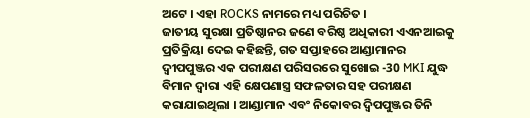ଅଟେ । ଏହା ROCKS ନାମରେ ମଧ୍ୟ ପରିଚିତ ।
ଜାତୀୟ ସୁରକ୍ଷା ପ୍ରତିଷ୍ଠାନର ଜଣେ ବରିଷ୍ଠ ଅଧିକାରୀ ଏଏନଆଇକୁ ପ୍ରତିକ୍ରିୟା ଦେଇ କହିଛନ୍ତି, ଗତ ସପ୍ତାହରେ ଆଣ୍ଡାମାନର ଦ୍ୱୀପପୁଞ୍ଜର ଏକ ପରୀକ୍ଷଣ ପରିସରରେ ସୁଖୋଇ -30 MKI ଯୁଦ୍ଧ ବିମାନ ଦ୍ୱାରା ଏହି କ୍ଷେପଣାସ୍ତ୍ର ସଫଳତାର ସହ ପରୀକ୍ଷଣ କରାଯାଇଥିଲା । ଆଣ୍ଡାମାନ ଏବଂ ନିକୋବର ଦ୍ବିପପୁଞ୍ଜର ତିନି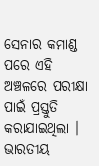ସେନାର କମାଣ୍ଡ ପରେ ଏହି ଅଞ୍ଚଳରେ ପରୀକ୍ଷା ପାଇଁ ପ୍ରସ୍ତୁତି କରାଯାଇଥିଲା । ଭାରତୀୟ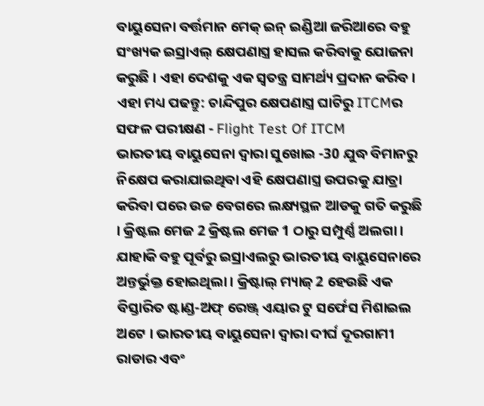ବାୟୁସେନା ବର୍ତ୍ତମାନ ମେକ୍ ଇନ୍ ଇଣ୍ଡିଆ ଜରିଆରେ ବହୁ ସଂଖ୍ୟକ ଇସ୍ରାଏଲ୍ କ୍ଷେପଣାସ୍ତ୍ର ହାସଲ କରିବାକୁ ଯୋଜନା କରୁଛି । ଏହା ଦେଶକୁ ଏକ ସ୍ବତନ୍ତ୍ର ସାମର୍ଥ୍ୟ ପ୍ରଦାନ କରିବ ।
ଏହା ମଧ୍ୟ ପଢନ୍ତୁ: ଚାନ୍ଦିପୁର କ୍ଷେପଣାସ୍ତ୍ର ଘାଟିରୁ ITCMର ସଫଳ ପରୀକ୍ଷଣ - Flight Test Of ITCM
ଭାରତୀୟ ବାୟୁସେନା ଦ୍ୱାରା ସୁଖୋଇ -30 ଯୁଦ୍ଧ ବିମାନରୁ ନିକ୍ଷେପ କରାଯାଇଥିବା ଏହି କ୍ଷେପଣାସ୍ତ୍ର ଉପରକୁ ଯାତ୍ରା କରିବା ପରେ ଉଚ୍ଚ ବେଗରେ ଲକ୍ଷ୍ୟସ୍ଥଳ ଆଡକୁ ଗତି କରୁଛି । କ୍ରିଷ୍ଟଲ ମେଜ 2 କ୍ରିଷ୍ଟଲ ମେଜ 1 ଠାରୁ ସମ୍ପୁର୍ଣ୍ଣ ଅଲଗା । ଯାହାକି ବହୁ ପୂର୍ବରୁ ଇସ୍ରାଏଲରୁ ଭାରତୀୟ ବାୟୁସେନାରେ ଅନ୍ତର୍ଭୁକ୍ତ ହୋଇଥିଲା । କ୍ରିଷ୍ଟାଲ୍ ମ୍ୟାଜ୍ 2 ହେଉଛି ଏକ ବିସ୍ତାରିତ ଷ୍ଟାଣ୍ଡ-ଅଫ୍ ରେଞ୍ଜ୍ ଏୟାର ଟୁ ସର୍ଫେସ ମିଶାଇଲ ଅଟେ । ଭାରତୀୟ ବାୟୁସେନା ଦ୍ବାରା ଦୀର୍ଘ ଦୂରଗାମୀ ରାଡାର ଏବଂ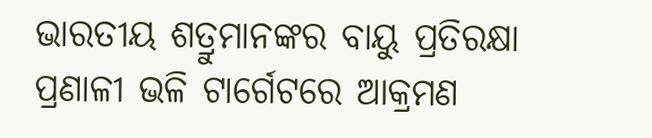ଭାରତୀୟ ଶତ୍ରୁମାନଙ୍କର ବାୟୁ ପ୍ରତିରକ୍ଷା ପ୍ରଣାଳୀ ଭଳି ଟାର୍ଗେଟରେ ଆକ୍ରମଣ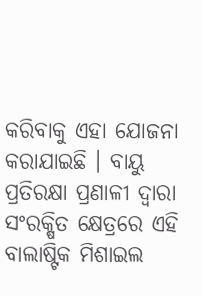କରିବାକୁ ଏହା ଯୋଜନା କରାଯାଇଛି । ବାୟୁ ପ୍ରତିରକ୍ଷା ପ୍ରଣାଳୀ ଦ୍ବାରା ସଂରକ୍ଷିତ କ୍ଷେତ୍ରରେ ଏହି ବାଲାଷ୍ଟିକ ମିଶାଇଲ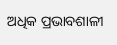ଅଧିକ ପ୍ରଭାବଶାଳୀ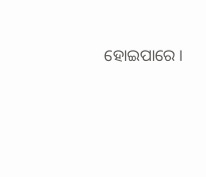ହୋଇପାରେ ।